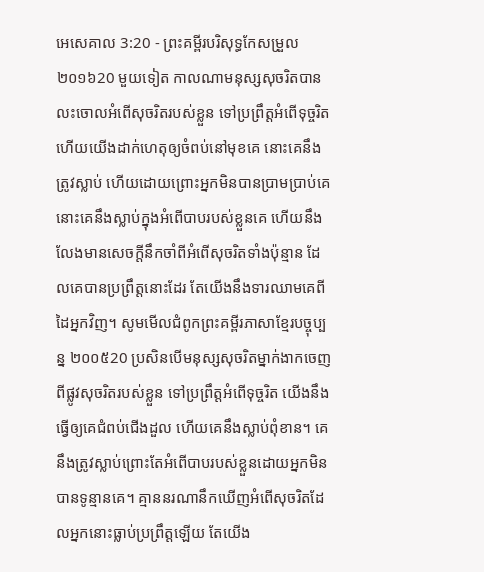អេសេគាល 3:20 - ព្រះគម្ពីរបរិសុទ្ធកែសម្រួល ២០១៦20 មួយទៀត កាលណាមនុស្សសុចរិតបានលះចោលអំពើសុចរិតរបស់ខ្លួន ទៅប្រព្រឹត្តអំពើទុច្ចរិត ហើយយើងដាក់ហេតុឲ្យចំពប់នៅមុខគេ នោះគេនឹងត្រូវស្លាប់ ហើយដោយព្រោះអ្នកមិនបានប្រាមប្រាប់គេ នោះគេនឹងស្លាប់ក្នុងអំពើបាបរបស់ខ្លួនគេ ហើយនឹងលែងមានសេចក្ដីនឹកចាំពីអំពើសុចរិតទាំងប៉ុន្មាន ដែលគេបានប្រព្រឹត្តនោះដែរ តែយើងនឹងទារឈាមគេពីដៃអ្នកវិញ។ សូមមើលជំពូកព្រះគម្ពីរភាសាខ្មែរបច្ចុប្បន្ន ២០០៥20 ប្រសិនបើមនុស្សសុចរិតម្នាក់ងាកចេញពីផ្លូវសុចរិតរបស់ខ្លួន ទៅប្រព្រឹត្តអំពើទុច្ចរិត យើងនឹងធ្វើឲ្យគេជំពប់ជើងដួល ហើយគេនឹងស្លាប់ពុំខាន។ គេនឹងត្រូវស្លាប់ព្រោះតែអំពើបាបរបស់ខ្លួនដោយអ្នកមិនបានទូន្មានគេ។ គ្មាននរណានឹកឃើញអំពើសុចរិតដែលអ្នកនោះធ្លាប់ប្រព្រឹត្តឡើយ តែយើង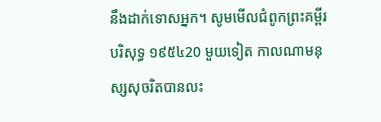នឹងដាក់ទោសអ្នក។ សូមមើលជំពូកព្រះគម្ពីរបរិសុទ្ធ ១៩៥៤20 មួយទៀត កាលណាមនុស្សសុចរិតបានលះ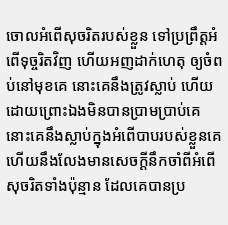ចោលអំពើសុចរិតរបស់ខ្លួន ទៅប្រព្រឹត្តអំពើទុច្ចរិតវិញ ហើយអញដាក់ហេតុ ឲ្យចំពប់នៅមុខគេ នោះគេនឹងត្រូវស្លាប់ ហើយដោយព្រោះឯងមិនបានប្រាមប្រាប់គេ នោះគេនឹងស្លាប់ក្នុងអំពើបាបរបស់ខ្លួនគេ ហើយនឹងលែងមានសេចក្ដីនឹកចាំពីអំពើសុចរិតទាំងប៉ុន្មាន ដែលគេបានប្រ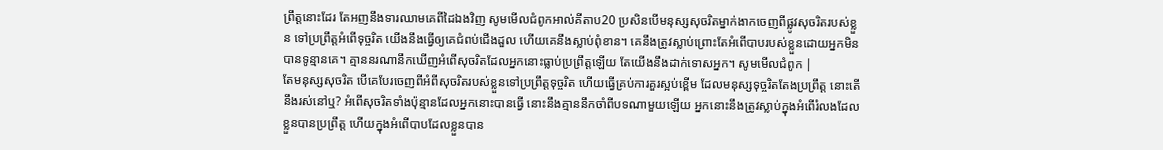ព្រឹត្តនោះដែរ តែអញនឹងទារឈាមគេពីដៃឯងវិញ សូមមើលជំពូកអាល់គីតាប20 ប្រសិនបើមនុស្សសុចរិតម្នាក់ងាកចេញពីផ្លូវសុចរិតរបស់ខ្លួន ទៅប្រព្រឹត្តអំពើទុច្ចរិត យើងនឹងធ្វើឲ្យគេជំពប់ជើងដួល ហើយគេនឹងស្លាប់ពុំខាន។ គេនឹងត្រូវស្លាប់ព្រោះតែអំពើបាបរបស់ខ្លួនដោយអ្នកមិនបានទូន្មានគេ។ គ្មាននរណានឹកឃើញអំពើសុចរិតដែលអ្នកនោះធ្លាប់ប្រព្រឹត្តឡើយ តែយើងនឹងដាក់ទោសអ្នក។ សូមមើលជំពូក |
តែមនុស្សសុចរិត បើគេបែរចេញពីអំពីសុចរិតរបស់ខ្លួនទៅប្រព្រឹត្តទុច្ចរិត ហើយធ្វើគ្រប់ការគួរស្អប់ខ្ពើម ដែលមនុស្សទុច្ចរិតតែងប្រព្រឹត្ត នោះតើនឹងរស់នៅឬ? អំពើសុចរិតទាំងប៉ុន្មានដែលអ្នកនោះបានធ្វើ នោះនឹងគ្មាននឹកចាំពីបទណាមួយឡើយ អ្នកនោះនឹងត្រូវស្លាប់ក្នុងអំពើរំលងដែលខ្លួនបានប្រព្រឹត្ត ហើយក្នុងអំពើបាបដែលខ្លួនបាន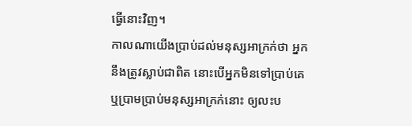ធ្វើនោះវិញ។
កាលណាយើងប្រាប់ដល់មនុស្សអាក្រក់ថា អ្នកនឹងត្រូវស្លាប់ជាពិត នោះបើអ្នកមិនទៅប្រាប់គេ ឬប្រាមប្រាប់មនុស្សអាក្រក់នោះ ឲ្យលះប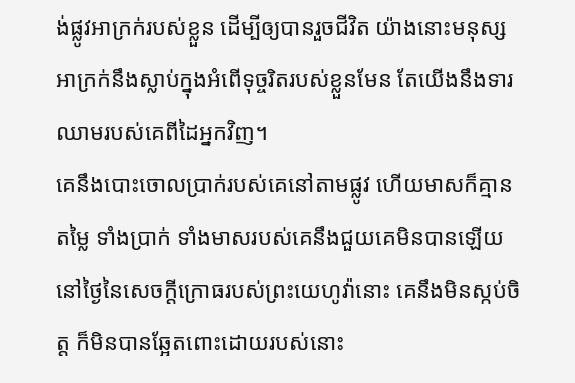ង់ផ្លូវអាក្រក់របស់ខ្លួន ដើម្បីឲ្យបានរួចជីវិត យ៉ាងនោះមនុស្សអាក្រក់នឹងស្លាប់ក្នុងអំពើទុច្ចរិតរបស់ខ្លួនមែន តែយើងនឹងទារឈាមរបស់គេពីដៃអ្នកវិញ។
គេនឹងបោះចោលប្រាក់របស់គេនៅតាមផ្លូវ ហើយមាសក៏គ្មានតម្លៃ ទាំងប្រាក់ ទាំងមាសរបស់គេនឹងជួយគេមិនបានឡើយ នៅថ្ងៃនៃសេចក្ដីក្រោធរបស់ព្រះយេហូវ៉ានោះ គេនឹងមិនស្កប់ចិត្ត ក៏មិនបានឆ្អែតពោះដោយរបស់នោះ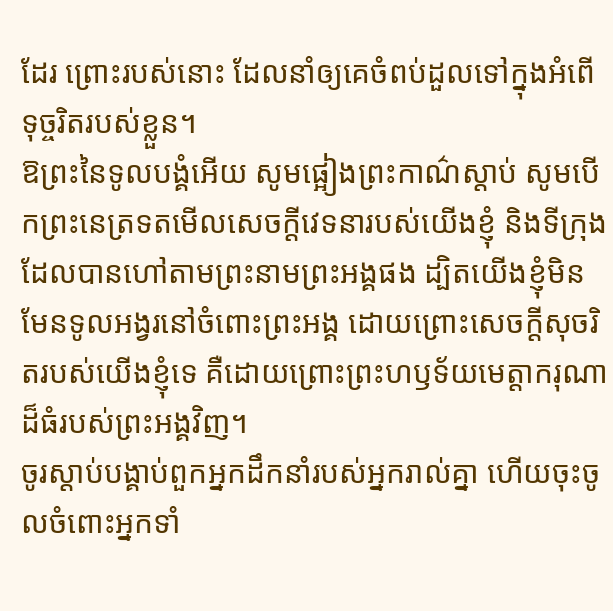ដែរ ព្រោះរបស់នោះ ដែលនាំឲ្យគេចំពប់ដួលទៅក្នុងអំពើទុច្ចរិតរបស់ខ្លួន។
ឱព្រះនៃទូលបង្គំអើយ សូមផ្អៀងព្រះកាណ៌ស្តាប់ សូមបើកព្រះនេត្រទតមើលសេចក្ដីវេទនារបស់យើងខ្ញុំ និងទីក្រុងដែលបានហៅតាមព្រះនាមព្រះអង្គផង ដ្បិតយើងខ្ញុំមិនមែនទូលអង្វរនៅចំពោះព្រះអង្គ ដោយព្រោះសេចក្ដីសុចរិតរបស់យើងខ្ញុំទេ គឺដោយព្រោះព្រះហឫទ័យមេត្តាករុណាដ៏ធំរបស់ព្រះអង្គវិញ។
ចូរស្តាប់បង្គាប់ពួកអ្នកដឹកនាំរបស់អ្នករាល់គ្នា ហើយចុះចូលចំពោះអ្នកទាំ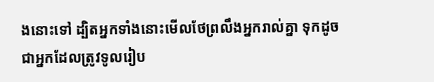ងនោះទៅ ដ្បិតអ្នកទាំងនោះមើលថែព្រលឹងអ្នករាល់គ្នា ទុកដូចជាអ្នកដែលត្រូវទូលរៀប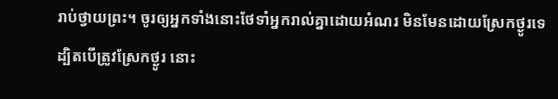រាប់ថ្វាយព្រះ។ ចូរឲ្យអ្នកទាំងនោះថែទាំអ្នករាល់គ្នាដោយអំណរ មិនមែនដោយស្រែកថ្ងូរទេ ដ្បិតបើត្រូវស្រែកថ្ងូរ នោះ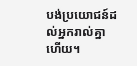បង់ប្រយោជន៍ដល់អ្នករាល់គ្នាហើយ។